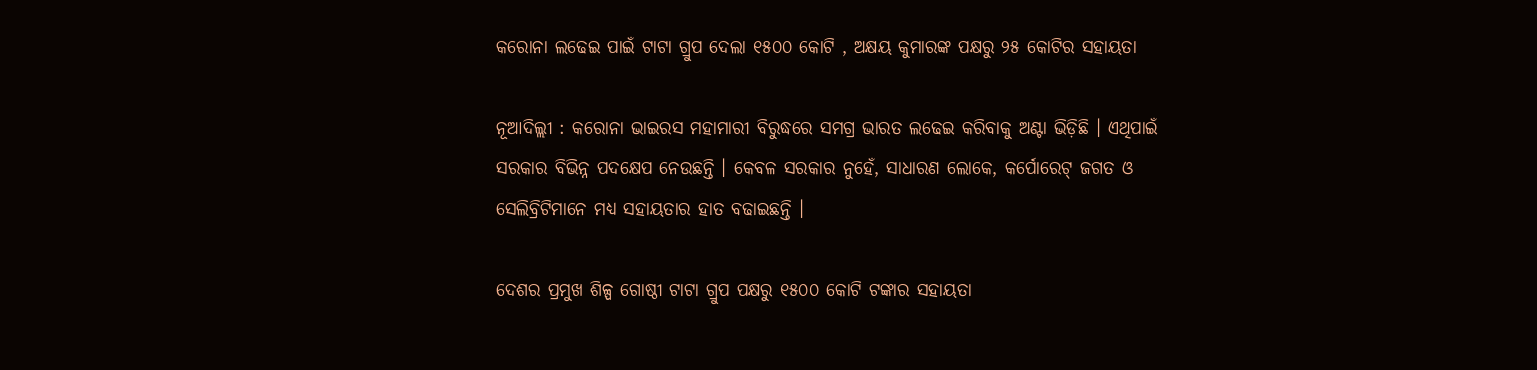କରୋନା ଲଢେଇ ପାଇଁ ଟାଟା ଗ୍ରୁପ ଦେଲା ୧୫୦୦ କୋଟି , ଅକ୍ଷୟ କୁମାରଙ୍କ ପକ୍ଷରୁ ୨୫ କୋଟିର ସହାୟତା

ନୂଆଦିଲ୍ଲୀ : କରୋନା ଭାଇରସ ମହାମାରୀ ବିରୁଦ୍ଧରେ ସମଗ୍ର ଭାରତ ଲଢେଇ କରିବାକୁ ଅଣ୍ଟା ଭିଡ଼ିଛି । ଏଥିପାଇଁ ସରକାର ବିଭିନ୍ନ ପଦକ୍ଷେପ ନେଉଛନ୍ତି । କେବଳ ସରକାର ନୁହେଁ, ସାଧାରଣ ଲୋକେ, କର୍ପୋରେଟ୍ ଜଗତ ଓ ସେଲିବ୍ରିଟିମାନେ ମଧ୍ୟ ସହାୟତାର ହାତ ବଢାଇଛନ୍ତି ।

ଦେଶର ପ୍ରମୁଖ ଶିଳ୍ପ ଗୋଷ୍ଠୀ ଟାଟା ଗ୍ରୁପ ପକ୍ଷରୁ ୧୫୦୦ କୋଟି ଟଙ୍କାର ସହାୟତା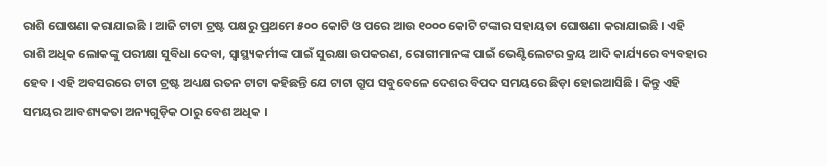ରାଶି ଘୋଷଣା କରାଯାଇଛି । ଆଜି ଟାଟା ଟ୍ରଷ୍ଟ ପକ୍ଷରୁ ପ୍ରଥମେ ୫୦୦ କୋଟି ଓ ପରେ ଆଉ ୧୦୦୦ କୋଟି ଟଙ୍କାର ସହାୟତା ଘୋଷଣା କରାଯାଇଛି । ଏହି ରାଶି ଅଧିକ ଲୋକଙ୍କୁ ପରୀକ୍ଷା ସୁବିଧା ଦେବା, ସ୍ୱାସ୍ଥ୍ୟକର୍ମୀଙ୍କ ପାଇଁ ସୁରକ୍ଷା ଉପକରଣ, ରୋଗୀମାନଙ୍କ ପାଇଁ ଭେଣ୍ଟିଲେଟର କ୍ରୟ ଆଦି କାର୍ଯ୍ୟରେ ବ୍ୟବହାର ହେବ । ଏହି ଅବସରରେ ଟାଟା ଟ୍ରଷ୍ଟ ଅଧ୍ୟକ୍ଷ ରତନ ଟାଟା କହିଛନ୍ତି ଯେ ଟାଟା ଗ୍ରୁପ ସବୁବେଳେ ଦେଶର ବିପଦ ସମୟରେ ଛିଡ଼ା ହୋଇଆସିଛି । କିନ୍ତୁ ଏହି ସମୟର ଆବଶ୍ୟକତା ଅନ୍ୟଗୁଡ଼ିକ ଠାରୁ ବେଶ ଅଧିକ ।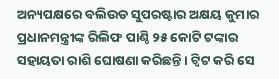ଅନ୍ୟପକ୍ଷରେ ବଲିଉଡ ସୁପରଷ୍ଟାର ଅକ୍ଷୟ କୁମାର ପ୍ରଧାନମନ୍ତ୍ରୀଙ୍କ ରିଲିଫ ପାଣ୍ଠି ୨୫ କୋଟି ଟଙ୍କାର ସହାୟତା ରାଶି ଘୋଷଣା କରିଛନ୍ତି । ଟ୍ୱିଟ କରି ସେ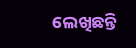ଲେଖିଛନ୍ତି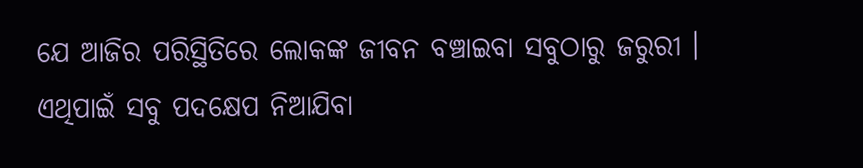ଯେ ଆଜିର ପରିସ୍ଥିତିରେ ଲୋକଙ୍କ ଜୀବନ ବଞ୍ଚାଇବା ସବୁଠାରୁ ଜରୁରୀ । ଏଥିପାଇଁ ସବୁ ପଦକ୍ଷେପ ନିଆଯିବା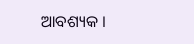ଆବଶ୍ୟକ ।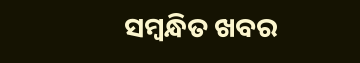ସମ୍ବନ୍ଧିତ ଖବର